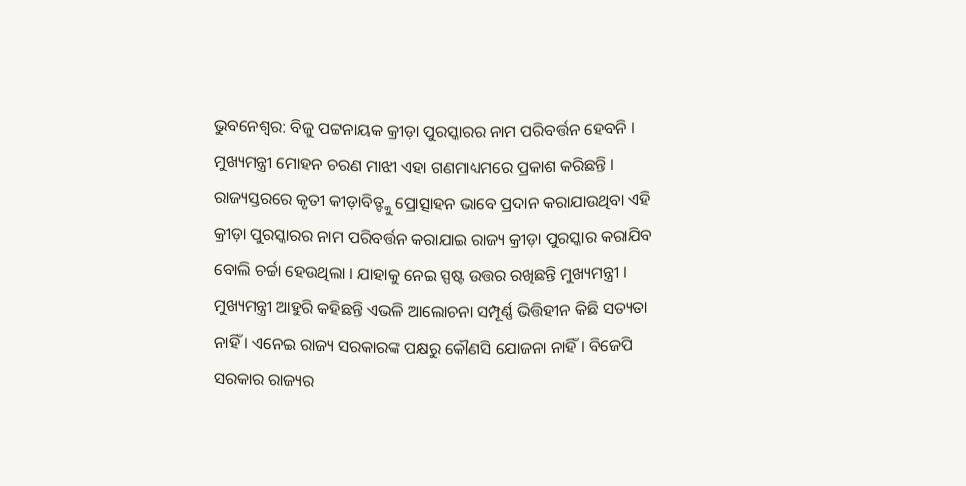ଭୁବନେଶ୍ୱର: ବିଜୁ ପଟ୍ଟନାୟକ କ୍ରୀଡ଼ା ପୁରସ୍କାରର ନାମ ପରିବର୍ତ୍ତନ ହେବନି । ମୁଖ୍ୟମନ୍ତ୍ରୀ ମୋହନ ଚରଣ ମାଝୀ ଏହା ଗଣମାଧ୍ୟମରେ ପ୍ରକାଶ କରିଛନ୍ତି । ରାଜ୍ୟସ୍ତରରେ କୃତୀ କୀଡ଼ାବିତ୍ଙ୍କୁ ପ୍ରୋତ୍ସାହନ ଭାବେ ପ୍ରଦାନ କରାଯାଉଥିବା ଏହି କ୍ରୀଡ଼ା ପୁରସ୍କାରର ନାମ ପରିବର୍ତ୍ତନ କରାଯାଇ ରାଜ୍ୟ କ୍ରୀଡ଼ା ପୁରସ୍କାର କରାଯିବ ବୋଲି ଚର୍ଚ୍ଚା ହେଉଥିଲା । ଯାହାକୁ ନେଇ ସ୍ପଷ୍ଟ ଉତ୍ତର ରଖିଛନ୍ତି ମୁଖ୍ୟମନ୍ତ୍ରୀ । ମୁଖ୍ୟମନ୍ତ୍ରୀ ଆହୁରି କହିଛନ୍ତି ଏଭଳି ଆଲୋଚନା ସମ୍ପୂର୍ଣ୍ଣ ଭିତ୍ତିହୀନ କିଛି ସତ୍ୟତା ନାହିଁ । ଏନେଇ ରାଜ୍ୟ ସରକାରଙ୍କ ପକ୍ଷରୁ କୌଣସି ଯୋଜନା ନାହିଁ । ବିଜେପି ସରକାର ରାଜ୍ୟର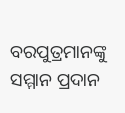ବରପୁତ୍ରମାନଙ୍କୁ ସମ୍ମାନ ପ୍ରଦାନ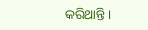କରିଥାନ୍ତି ।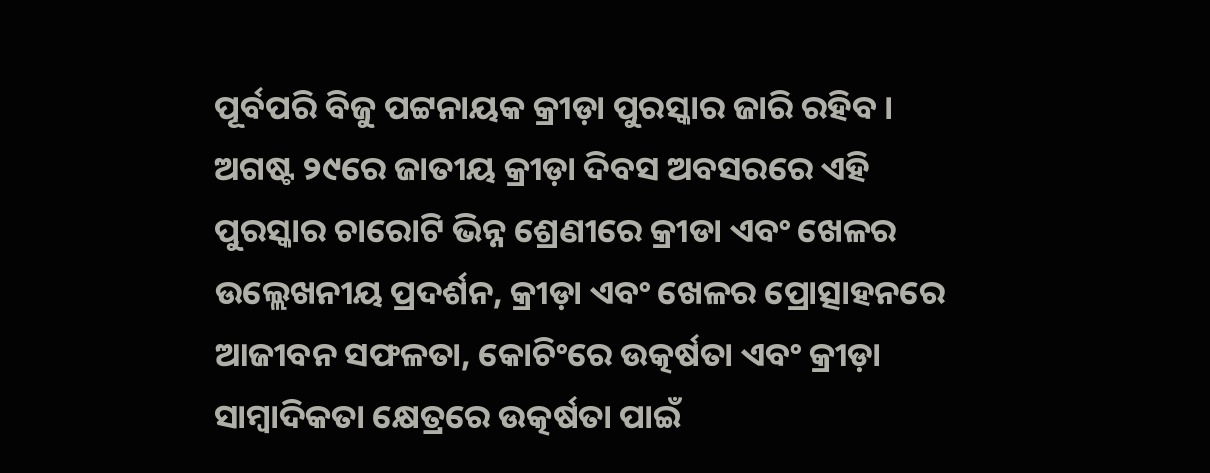ପୂର୍ବପରି ବିଜୁ ପଟ୍ଟନାୟକ କ୍ରୀଡ଼ା ପୁରସ୍କାର ଜାରି ରହିବ । ଅଗଷ୍ଟ ୨୯ରେ ଜାତୀୟ କ୍ରୀଡ଼ା ଦିବସ ଅବସରରେ ଏହି ପୁରସ୍କାର ଚାରୋଟି ଭିନ୍ନ ଶ୍ରେଣୀରେ କ୍ରୀଡା ଏବଂ ଖେଳର ଉଲ୍ଲେଖନୀୟ ପ୍ରଦର୍ଶନ, କ୍ରୀଡ଼ା ଏବଂ ଖେଳର ପ୍ରୋତ୍ସାହନରେ ଆଜୀବନ ସଫଳତା, କୋଚିଂରେ ଉତ୍କର୍ଷତା ଏବଂ କ୍ରୀଡ଼ା ସାମ୍ବାଦିକତା କ୍ଷେତ୍ରରେ ଉତ୍କର୍ଷତା ପାଇଁ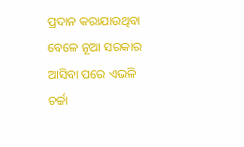ପ୍ରଦାନ କରାଯାଉଥିବା ବେଳେ ନୂଆ ସରକାର ଆସିବା ପରେ ଏଭଳି ଚର୍ଚ୍ଚା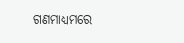ଗଣମାଧ୍ୟମରେ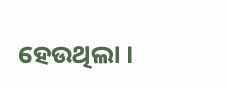ହେଉଥିଲା ।